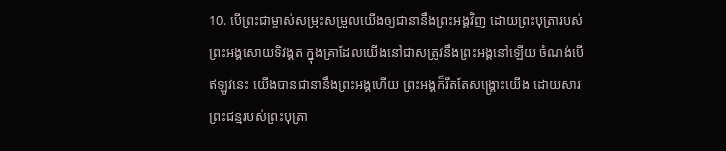10. បើព្រះជាម្ចាស់សម្រុះសម្រួលយើងឲ្យជានានឹងព្រះអង្គវិញ ដោយព្រះបុត្រារបស់ព្រះអង្គសោយទិវង្គត ក្នុងគ្រាដែលយើងនៅជាសត្រូវនឹងព្រះអង្គនៅឡើយ ចំណង់បើឥឡូវនេះ យើងបានជានានឹងព្រះអង្គហើយ ព្រះអង្គក៏រឹតតែសង្គ្រោះយើង ដោយសារព្រះជន្មរបស់ព្រះបុត្រា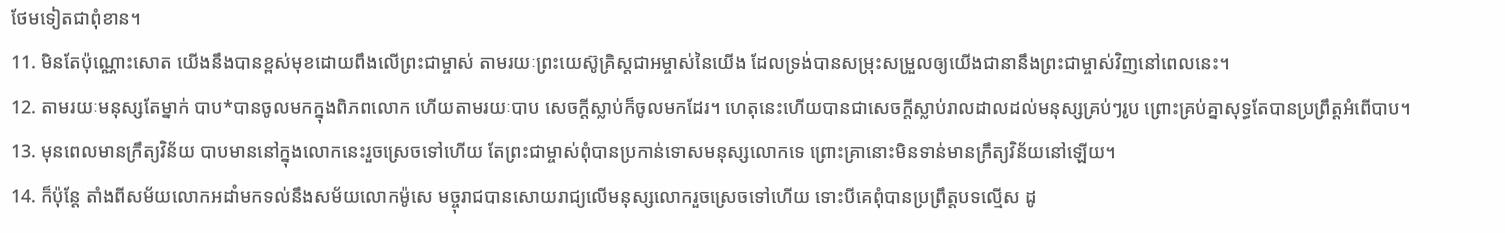ថែមទៀតជាពុំខាន។
11. មិនតែប៉ុណ្ណោះសោត យើងនឹងបានខ្ពស់មុខដោយពឹងលើព្រះជាម្ចាស់ តាមរយៈព្រះយេស៊ូគ្រិស្ដជាអម្ចាស់នៃយើង ដែលទ្រង់បានសម្រុះសម្រួលឲ្យយើងជានានឹងព្រះជាម្ចាស់វិញនៅពេលនេះ។
12. តាមរយៈមនុស្សតែម្នាក់ បាប*បានចូលមកក្នុងពិភពលោក ហើយតាមរយៈបាប សេចក្ដីស្លាប់ក៏ចូលមកដែរ។ ហេតុនេះហើយបានជាសេចក្ដីស្លាប់រាលដាលដល់មនុស្សគ្រប់ៗរូប ព្រោះគ្រប់គ្នាសុទ្ធតែបានប្រព្រឹត្តអំពើបាប។
13. មុនពេលមានក្រឹត្យវិន័យ បាបមាននៅក្នុងលោកនេះរួចស្រេចទៅហើយ តែព្រះជាម្ចាស់ពុំបានប្រកាន់ទោសមនុស្សលោកទេ ព្រោះគ្រានោះមិនទាន់មានក្រឹត្យវិន័យនៅឡើយ។
14. ក៏ប៉ុន្តែ តាំងពីសម័យលោកអដាំមកទល់នឹងសម័យលោកម៉ូសេ មច្ចុរាជបានសោយរាជ្យលើមនុស្សលោករួចស្រេចទៅហើយ ទោះបីគេពុំបានប្រព្រឹត្តបទល្មើស ដូ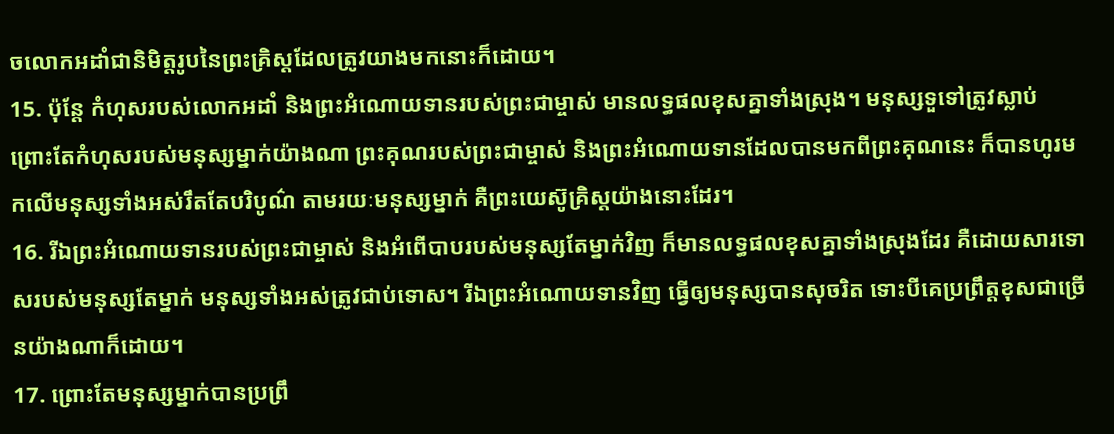ចលោកអដាំជានិមិត្តរូបនៃព្រះគ្រិស្ដដែលត្រូវយាងមកនោះក៏ដោយ។
15. ប៉ុន្តែ កំហុសរបស់លោកអដាំ និងព្រះអំណោយទានរបស់ព្រះជាម្ចាស់ មានលទ្ធផលខុសគ្នាទាំងស្រុង។ មនុស្សទួទៅត្រូវស្លាប់ ព្រោះតែកំហុសរបស់មនុស្សម្នាក់យ៉ាងណា ព្រះគុណរបស់ព្រះជាម្ចាស់ និងព្រះអំណោយទានដែលបានមកពីព្រះគុណនេះ ក៏បានហូរមកលើមនុស្សទាំងអស់រឹតតែបរិបូណ៌ តាមរយៈមនុស្សម្នាក់ គឺព្រះយេស៊ូគ្រិស្ដយ៉ាងនោះដែរ។
16. រីឯព្រះអំណោយទានរបស់ព្រះជាម្ចាស់ និងអំពើបាបរបស់មនុស្សតែម្នាក់វិញ ក៏មានលទ្ធផលខុសគ្នាទាំងស្រុងដែរ គឺដោយសារទោសរបស់មនុស្សតែម្នាក់ មនុស្សទាំងអស់ត្រូវជាប់ទោស។ រីឯព្រះអំណោយទានវិញ ធ្វើឲ្យមនុស្សបានសុចរិត ទោះបីគេប្រព្រឹត្តខុសជាច្រើនយ៉ាងណាក៏ដោយ។
17. ព្រោះតែមនុស្សម្នាក់បានប្រព្រឹ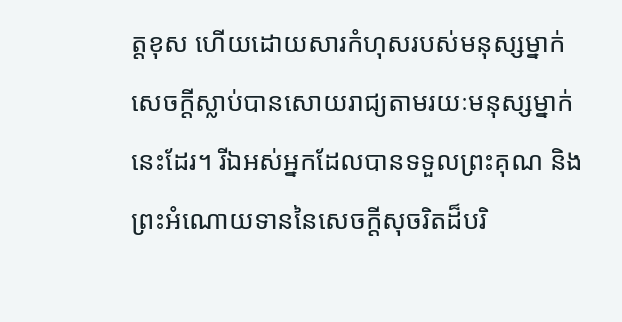ត្តខុស ហើយដោយសារកំហុសរបស់មនុស្សម្នាក់ សេចក្ដីស្លាប់បានសោយរាជ្យតាមរយៈមនុស្សម្នាក់នេះដែរ។ រីឯអស់អ្នកដែលបានទទួលព្រះគុណ និងព្រះអំណោយទាននៃសេចក្ដីសុចរិតដ៏បរិ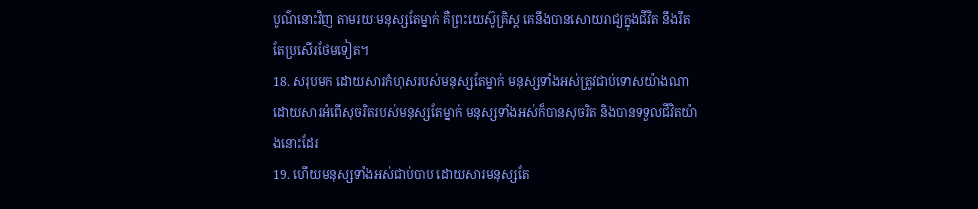បូណ៌នោះវិញ តាមរយៈមនុស្សតែម្នាក់ គឺព្រះយេស៊ូគ្រិស្ដ គេនឹងបានសោយរាជ្យក្នុងជីវិត នឹងរឹតតែប្រសើរថែមទៀត។
18. សរុបមក ដោយសារកំហុសរបស់មនុស្សតែម្នាក់ មនុស្សទាំងអស់ត្រូវជាប់ទោសយ៉ាងណា ដោយសារអំពើសុចរិតរបស់មនុស្សតែម្នាក់ មនុស្សទាំងអស់ក៏បានសុចរិត និងបានទទួលជីវិតយ៉ាងនោះដែរ
19. ហើយមនុស្សទាំងអស់ជាប់បាប ដោយសារមនុស្សតែ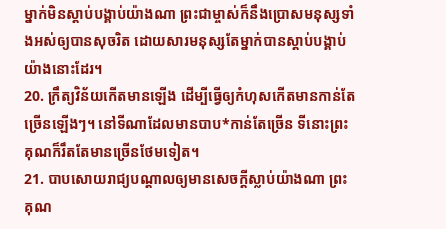ម្នាក់មិនស្ដាប់បង្គាប់យ៉ាងណា ព្រះជាម្ចាស់ក៏នឹងប្រោសមនុស្សទាំងអស់ឲ្យបានសុចរិត ដោយសារមនុស្សតែម្នាក់បានស្ដាប់បង្គាប់យ៉ាងនោះដែរ។
20. ក្រឹត្យវិន័យកើតមានឡើង ដើម្បីធ្វើឲ្យកំហុសកើតមានកាន់តែច្រើនឡើងៗ។ នៅទីណាដែលមានបាប*កាន់តែច្រើន ទីនោះព្រះគុណក៏រឹតតែមានច្រើនថែមទៀត។
21. បាបសោយរាជ្យបណ្ដាលឲ្យមានសេចក្ដីស្លាប់យ៉ាងណា ព្រះគុណ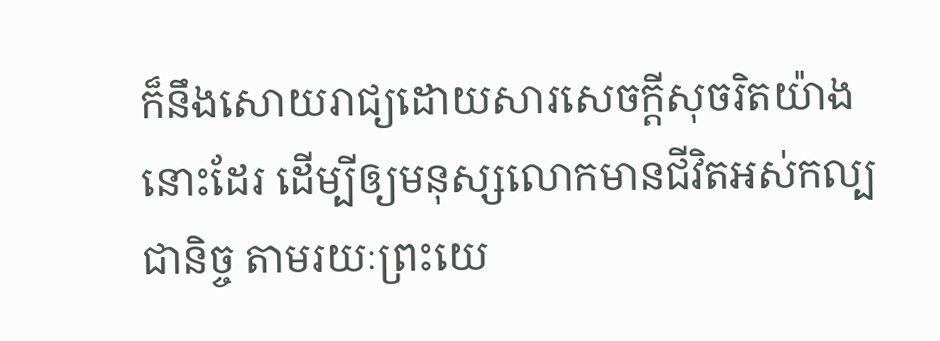ក៏នឹងសោយរាជ្យដោយសារសេចក្ដីសុចរិតយ៉ាងនោះដែរ ដើម្បីឲ្យមនុស្សលោកមានជីវិតអស់កល្បជានិច្ច តាមរយៈព្រះយេ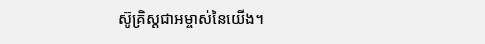ស៊ូគ្រិស្ដជាអម្ចាស់នៃយើង។